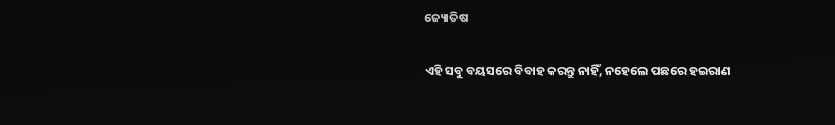ଜ୍ୟୋତିଷ

ଏହି ସବୁ ବୟସରେ ବିବାହ କରନ୍ତୁ ନାହିଁ, ନହେଲେ ପଛରେ ହଇରାଣ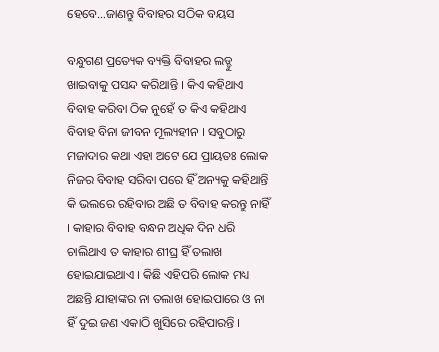ହେବେ…ଜାଣନ୍ତୁ ବିବାହର ସଠିକ ବୟସ

ବନ୍ଧୁଗଣ ପ୍ରତ୍ୟେକ ବ୍ୟକ୍ତି ବିବାହର ଲଡ୍ଡୁ ଖାଇବାକୁ ପସନ୍ଦ କରିଥାନ୍ତି । କିଏ କହିଥାଏ ବିବାହ କରିବା ଠିକ ନୁହେଁ ତ କିଏ କହିଥାଏ ବିବାହ ବିନା ଜୀବନ ମୂଲ୍ୟହୀନ । ସବୁଠାରୁ ମଜାଦାର କଥା ଏହା ଅଟେ ଯେ ପ୍ରାୟତଃ ଲୋକ ନିଜର ବିବାହ ସରିବା ପରେ ହିଁ ଅନ୍ୟକୁ କହିଥାନ୍ତି କି ଭଲରେ ରହିବାର ଅଛି ତ ବିବାହ କରନ୍ତୁ ନାହିଁ । କାହାର ବିବାହ ବନ୍ଧନ ଅଧିକ ଦିନ ଧରି ଚାଲିଥାଏ ତ କାହାର ଶୀଘ୍ର ହିଁ ତଲାଖ ହୋଇଯାଇଥାଏ । କିଛି ଏହିପରି ଲୋକ ମଧ୍ୟ ଅଛନ୍ତି ଯାହାଙ୍କର ନା ତଲାଖ ହୋଇପାରେ ଓ ନା ହିଁ ଦୁଇ ଜଣ ଏକାଠି ଖୁସିରେ ରହିପାରନ୍ତି ।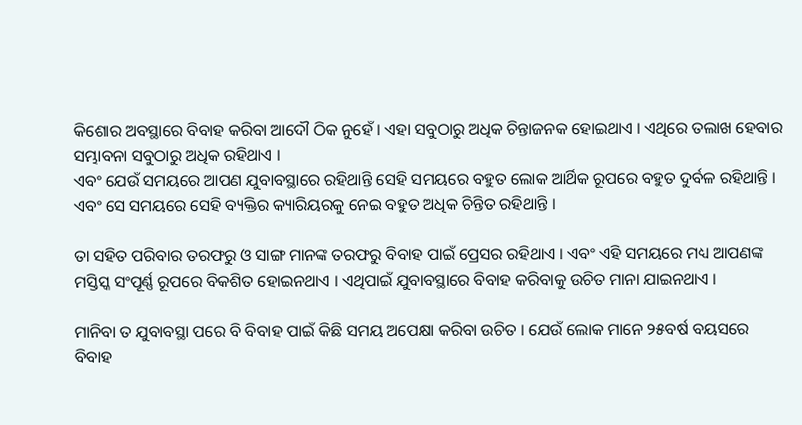କିଶୋର ଅବସ୍ଥାରେ ବିବାହ କରିବା ଆଦୌ ଠିକ ନୁହେଁ । ଏହା ସବୁଠାରୁ ଅଧିକ ଚିନ୍ତାଜନକ ହୋଇଥାଏ । ଏଥିରେ ତଲାଖ ହେବାର ସମ୍ଭାବନା ସବୁଠାରୁ ଅଧିକ ରହିଥାଏ ।
ଏବଂ ଯେଉଁ ସମୟରେ ଆପଣ ଯୁବାବସ୍ଥାରେ ରହିଥାନ୍ତି ସେହି ସମୟରେ ବହୁତ ଲୋକ ଆର୍ଥିକ ରୂପରେ ବହୁତ ଦୁର୍ବଳ ରହିଥାନ୍ତି । ଏବଂ ସେ ସମୟରେ ସେହି ବ୍ୟକ୍ତିର କ୍ୟାରିୟରକୁ ନେଇ ବହୁତ ଅଧିକ ଚିନ୍ତିତ ରହିଥାନ୍ତି ।

ତା ସହିତ ପରିବାର ତରଫରୁ ଓ ସାଙ୍ଗ ମାନଙ୍କ ତରଫରୁ ବିବାହ ପାଇଁ ପ୍ରେସର ରହିଥାଏ । ଏବଂ ଏହି ସମୟରେ ମଧ୍ୟ ଆପଣଙ୍କ ମସ୍ତିସ୍କ ସଂପୂର୍ଣ୍ଣ ରୂପରେ ବିକଶିତ ହୋଇନଥାଏ । ଏଥିପାଇଁ ଯୁବାବସ୍ଥାରେ ବିବାହ କରିବାକୁ ଉଚିତ ମାନା ଯାଇନଥାଏ ।

ମାନିବା ତ ଯୁବାବସ୍ଥା ପରେ ବି ବିବାହ ପାଇଁ କିଛି ସମୟ ଅପେକ୍ଷା କରିବା ଉଚିତ । ଯେଉଁ ଲୋକ ମାନେ ୨୫ବର୍ଷ ବୟସରେ ବିବାହ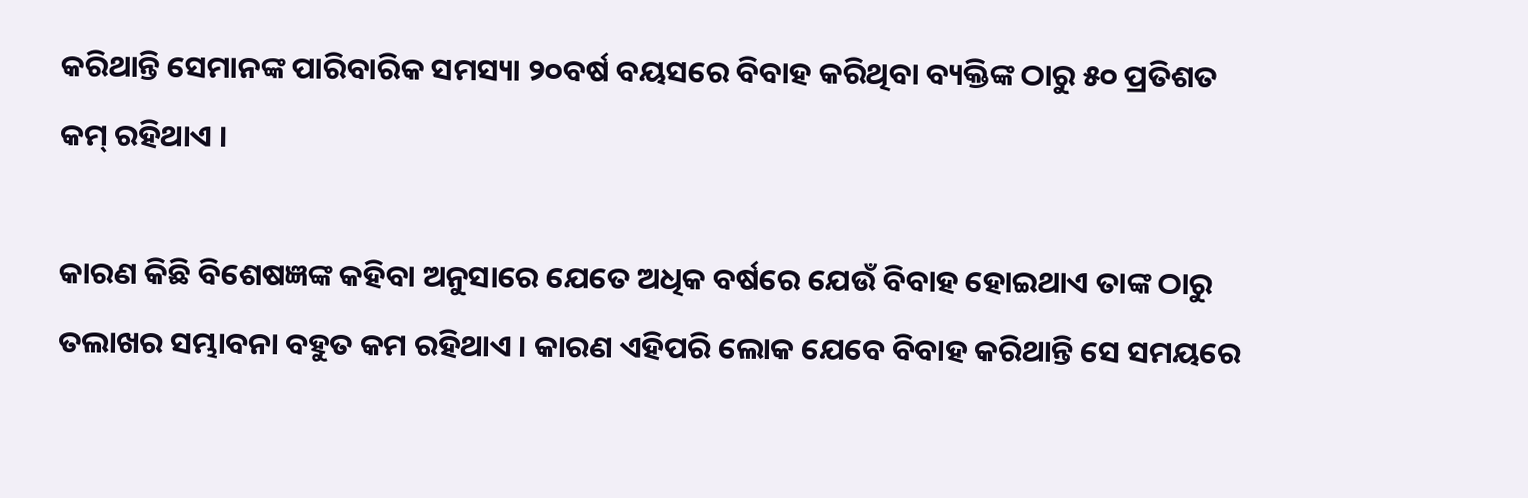କରିଥାନ୍ତି ସେମାନଙ୍କ ପାରିବାରିକ ସମସ୍ୟା ୨୦ବର୍ଷ ବୟସରେ ବିବାହ କରିଥିବା ବ୍ୟକ୍ତିଙ୍କ ଠାରୁ ୫୦ ପ୍ରତିଶତ କମ୍ ରହିଥାଏ ।

କାରଣ କିଛି ବିଶେଷଜ୍ଞଙ୍କ କହିବା ଅନୁସାରେ ଯେତେ ଅଧିକ ବର୍ଷରେ ଯେଉଁ ବିବାହ ହୋଇଥାଏ ତାଙ୍କ ଠାରୁ ତଲାଖର ସମ୍ଭାବନା ବହୁତ କମ ରହିଥାଏ । କାରଣ ଏହିପରି ଲୋକ ଯେବେ ବିବାହ କରିଥାନ୍ତି ସେ ସମୟରେ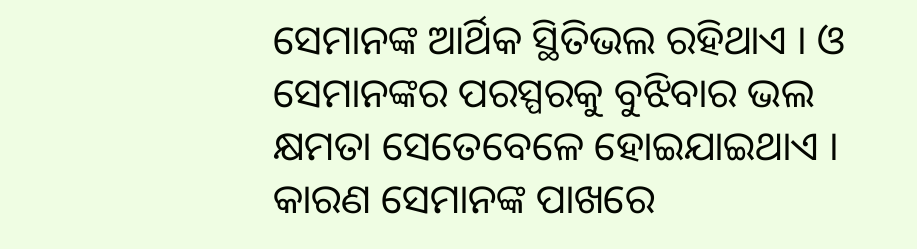ସେମାନଙ୍କ ଆର୍ଥିକ ସ୍ଥିତିଭଲ ରହିଥାଏ । ଓ ସେମାନଙ୍କର ପରସ୍ପରକୁ ବୁଝିବାର ଭଲ କ୍ଷମତା ସେତେବେଳେ ହୋଇଯାଇଥାଏ । କାରଣ ସେମାନଙ୍କ ପାଖରେ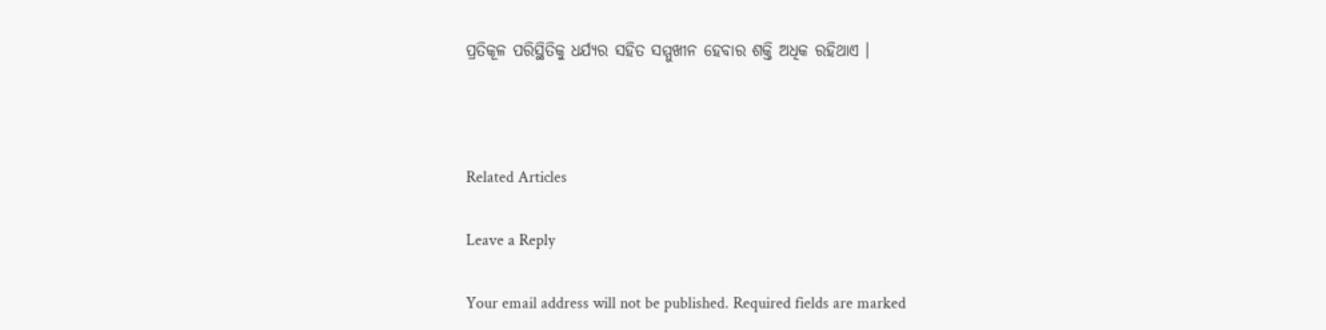ପ୍ରତିକୂଳ ପରିସ୍ଥିତିକୁ ଧର୍ଯ୍ୟର ସହିତ ସମ୍ମୁଖୀନ ହେବାର ଶକ୍ତି ଅଧିକ ରହିଥାଏ ।



Related Articles

Leave a Reply

Your email address will not be published. Required fields are marked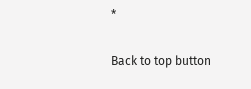*

Back to top button